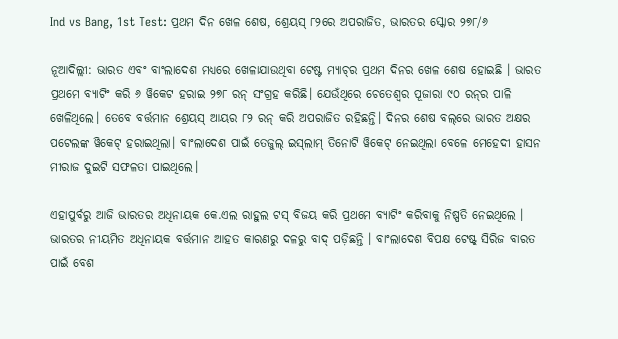Ind vs Bang, 1st Test: ପ୍ରଥମ ଦିନ ଖେଳ ଶେଷ, ଶ୍ରେୟସ୍ ୮୨ରେ ଅପରାଜିତ, ଭାରତର ସ୍କୋର ୨୭୮/୬

ନୂଆଦିଲ୍ଲୀ: ଭାରତ ଏବଂ ବାଂଲାଦେଶ ମଧ୍ୟରେ ଖେଳାଯାଉଥିବା ଟେଷ୍ଟ ମ୍ୟାଚ୍‌ର ପ୍ରଥମ ଦିନର ଖେଳ ଶେଷ ହୋଇଛି । ଭାରତ ପ୍ରଥମେ ବ୍ୟାଟିଂ କରି ୬ ୱିକେଟ ହରାଇ ୨୭୮ ରନ୍ ସଂଗ୍ରହ କରିଛି। ଯେଉଁଥିରେ ଚେତେଶ୍ୱର ପୂଜାରା ୯୦ ରନ୍‌ର ପାଳି ଖେଳିଥିଲେ। ତେବେ ବର୍ତ୍ତମାନ ଶ୍ରେୟସ୍ ଆୟର ୮୨ ରନ୍ କରି ଅପରାଜିତ ରହିଛନ୍ତି। ଦିନର ଶେଷ ବଲ୍‌ରେ ଭାରତ ଅକ୍ଷର ପଟେଲଙ୍କ ୱିକେଟ୍ ହରାଇଥିଲା। ବାଂଲାଦେଶ ପାଇଁ ତେଜୁଲ୍ ଇସ୍‌ଲାମ୍ ତିନୋଟି ୱିକେଟ୍ ନେଇଥିଲା ବେଳେ ମେହେଦୀ ହାସନ ମୀରାଜ ଦୁଇଟି ସଫଳତା ପାଇଥିଲେ।

ଏହାପୁର୍ବରୁ ଆଜି ଭାରତର ଅଧିନାୟକ କେ.ଏଲ ରାହୁଲ ଟସ୍ ବିଜୟ କରି ପ୍ରଥମେ ବ୍ୟାଟିଂ କରିବାକୁ ନିଷ୍ପତି ନେଇଥିଲେ । ଭାରତର ନୀୟମିତ ଅଧିନାୟକ ବର୍ତ୍ତମାନ ଆହତ କାରଣରୁ ଦଳରୁ ବାଦ୍ ପଡ଼ିଛନ୍ତି । ବାଂଲାଦେଶ ବିପକ୍ଷ ଟେଷ୍ଟ୍ ସିରିଜ ବାରତ ପାଇଁ ବେଶ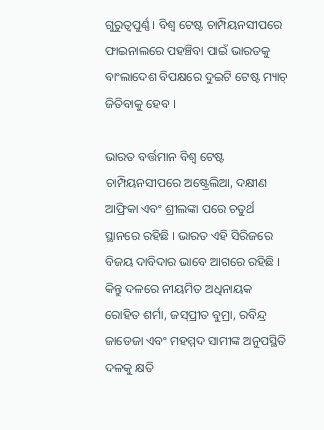ଗୁରୁତ୍ୱପୁର୍ଣ୍ଣ । ବିଶ୍ୱ ଟେଷ୍ଟ ଚାମ୍ପିୟନସୀପରେ ଫାଇନାଲରେ ପହଞ୍ଚିବା ପାଇଁ ଭାରତକୁ ବାଂଲାଦେଶ ବିପକ୍ଷରେ ଦୁଇଟି ଟେଷ୍ଟ ମ୍ୟାଚ୍ ଜିତିବାକୁ ହେବ ।

ଭାରତ ବର୍ତ୍ତମାନ ବିଶ୍ୱ ଟେଷ୍ଟ ଚାମ୍ପିୟନସୀପରେ ଅଷ୍ଟ୍ରେଲିଆ, ଦକ୍ଷୀଣ ଆଫ୍ରିକା ଏବଂ ଶ୍ରୀଲଙ୍କା ପରେ ଚତୁର୍ଥ ସ୍ଥାନରେ ରହିଛି । ଭାରତ ଏହି ସିରିଜରେ ବିଜୟ ଦାବିଦାର ଭାବେ ଆଗରେ ରହିଛି । କିନ୍ତୁ ଦଳରେ ନୀୟମିତ ଅଧିନାୟକ ରୋହିତ ଶର୍ମା, ଜସ୍‌ପ୍ରୀତ ବୁମ୍ରା, ରବିନ୍ଦ୍ର ଜାଡେଜା ଏବଂ ମହମ୍ମଦ ସାମୀଙ୍କ ଅନୁପସ୍ଥିତି ଦଳକୁ କ୍ଷତି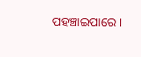ପହଞ୍ଚାଇପାରେ ।